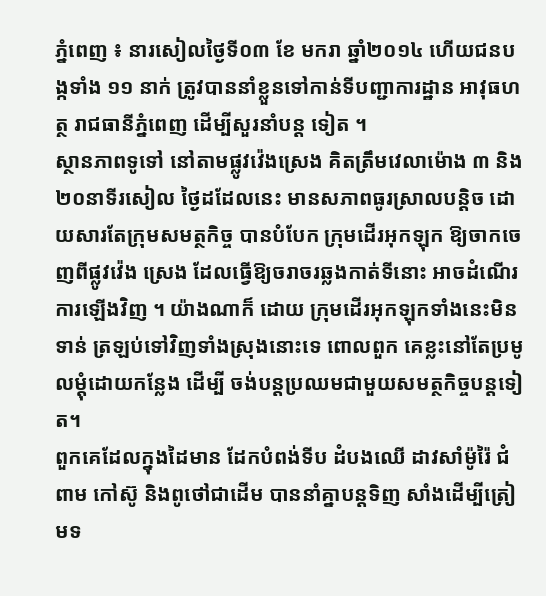ភ្នំពេញ ៖ នារសៀលថ្ងៃទី០៣ ខែ មករា ឆ្នាំ២០១៤ ហើយជនបង្កទាំង ១១ នាក់ ត្រូវបាននាំខ្លួនទៅកាន់ទីបញ្ជាការដ្ឋាន អាវុធហត្ថ រាជធានីភ្នំពេញ ដើម្បីសួរនាំបន្ដ ទៀត ។
ស្ថានភាពទូទៅ នៅតាមផ្លូវវ៉េងស្រេង គិតត្រឹមវេលាម៉ោង ៣ និង២០នាទីរសៀល ថ្ងៃដដែលនេះ មានសភាពធូរស្រាលបន្ដិច ដោយសារតែក្រុមសមត្ថកិច្ច បានបំបែក ក្រុមដើរអុកឡុក ឱ្យចាកចេញពីផ្លូវវ៉េង ស្រេង ដែលធ្វើឱ្យចរាចរឆ្លងកាត់ទីនោះ អាចដំណើរការឡើងវិញ ។ យ៉ាងណាក៏ ដោយ ក្រុមដើរអុកឡុកទាំងនេះមិនទាន់ ត្រឡប់ទៅវិញទាំងស្រុងនោះទេ ពោលពួក គេខ្លះនៅតែប្រមូលម្ដុំដោយកន្លែង ដើម្បី ចង់បន្ដប្រឈមជាមួយសមត្ថកិច្ចបន្ដទៀត។
ពួកគេដែលក្នុងដៃមាន ដែកបំពង់ទីប ដំបងឈើ ដាវសាំម៉ូរ៉ៃ ជំពាម កៅស៊ូ និងពូថៅជាដើម បាននាំគ្នាបន្ដទិញ សាំងដើម្បីត្រៀមទ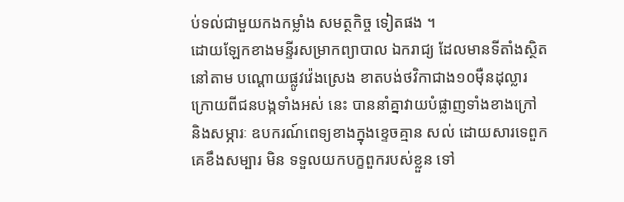ប់ទល់ជាមួយកងកម្លាំង សមត្ថកិច្ច ទៀតផង ។
ដោយឡែកខាងមន្ទីរសម្រាកព្យាបាល ឯករាជ្យ ដែលមានទីតាំងស្ថិតនៅតាម បណ្ដោយផ្លូវវ៉េងស្រេង ខាតបង់ថវិកាជាង១០ម៉ឺនដុល្លារ ក្រោយពីជនបង្កទាំងអស់ នេះ បាននាំគ្នាវាយបំផ្លាញទាំងខាងក្រៅ និងសម្ភារៈ ឧបករណ៍ពេទ្យខាងក្នុងខ្ទេចគ្មាន សល់ ដោយសារទេពួកគេខឹងសម្បារ មិន ទទួលយកបក្ខពួករបស់ខ្លួន ទៅ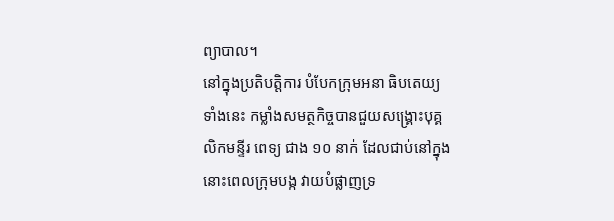ព្យាបាល។
នៅក្នុងប្រតិបត្ដិការ បំបែកក្រុមអនា ធិបតេយ្យទាំងនេះ កម្លាំងសមត្ថកិច្ចបានជួយសង្គ្រោះបុគ្គលិកមន្ទីរ ពេទ្យ ជាង ១០ នាក់ ដែលជាប់នៅក្នុងនោះពេលក្រុមបង្ក វាយបំផ្លាញទ្រ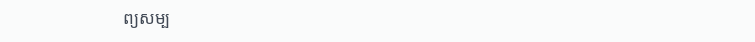ព្យសម្ប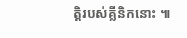ត្ដិរបស់គ្លីនិកនោះ ៕